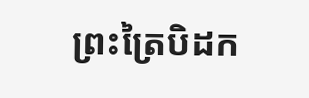ព្រះត្រៃបិដក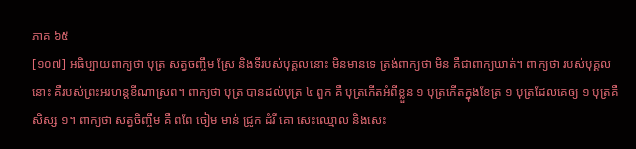ភាគ ៦៥
[១០៧] អធិប្បាយពាក្យថា បុត្រ សត្វចញ្ចឹម ស្រែ និងទីរបស់បុគ្គលនោះ មិនមានទេ ត្រង់ពាក្យថា មិន គឺជាពាក្យឃាត់។ ពាក្យថា របស់បុគ្គលនោះ គឺរបស់ព្រះអរហន្តខីណាស្រព។ ពាក្យថា បុត្រ បានដល់បុត្រ ៤ ពួក គឺ បុត្រកើតអំពីខ្លួន ១ បុត្រកើតក្នុងខែត្រ ១ បុត្រដែលគេឲ្យ ១ បុត្រគឺសិស្ស ១។ ពាក្យថា សត្វចិញ្ចឹម គឺ ពពែ ចៀម មាន់ ជ្រូក ដំរី គោ សេះឈ្មោល និងសេះ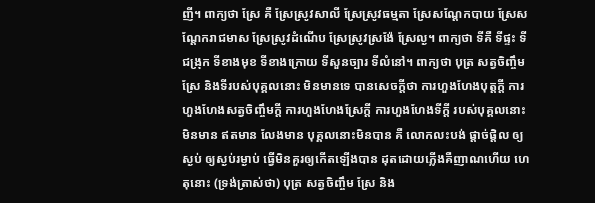ញី។ ពាក្យថា ស្រែ គឺ ស្រែស្រូវសាលី ស្រែស្រូវធម្មតា ស្រែសណ្តែកបាយ ស្រែសណ្តែករាជមាស ស្រែស្រូវដំណើប ស្រែស្រូវស្រង៉ែ ស្រែល្ង។ ពាក្យថា ទីគឺ ទីផ្ទះ ទីជង្រុក ទីខាងមុខ ទីខាងក្រោយ ទីសួនច្បារ ទីលំនៅ។ ពាក្យថា បុត្រ សត្វចិញ្ចឹម ស្រែ និងទីរបស់បុគ្គលនោះ មិនមានទេ បានសេចក្តីថា ការហួងហែងបុត្តក្តី ការហួងហែងសត្វចិញ្ចឹមក្តី ការហួងហែងស្រែក្តី ការហួងហែងទីក្តី របស់បុគ្គលនោះ មិនមាន ឥតមាន លែងមាន បុគ្គលនោះមិនបាន គឺ លោកលះបង់ ផ្តាច់ផ្តិល ឲ្យស្ងប់ ឲ្យស្ងប់រម្ងាប់ ធ្វើមិនគួរឲ្យកើតឡើងបាន ដុតដោយភ្លើងគឺញាណហើយ ហេតុនោះ (ទ្រង់ត្រាស់ថា) បុត្រ សត្វចិញ្ចឹម ស្រែ និង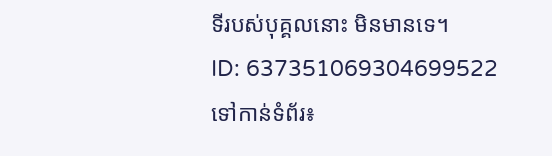ទីរបស់បុគ្គលនោះ មិនមានទេ។
ID: 637351069304699522
ទៅកាន់ទំព័រ៖